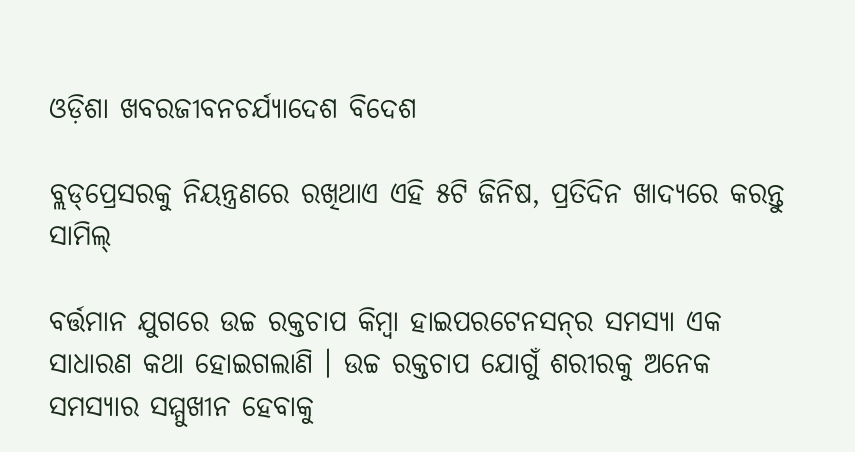ଓଡ଼ିଶା ଖବରଜୀବନଚର୍ଯ୍ୟାଦେଶ ବିଦେଶ

ବ୍ଲଡ୍‌ପ୍ରେସରକୁ ନିୟନ୍ତ୍ରଣରେ ରଖିଥାଏ ଏହି ୫ଟି ଜିନିଷ, ପ୍ରତିଦିନ ଖାଦ୍ୟରେ କରନ୍ତୁ ସାମିଲ୍

ବର୍ତ୍ତମାନ ଯୁଗରେ ଉଚ୍ଚ ରକ୍ତଚାପ କିମ୍ବା ହାଇପରଟେନସନ୍‌ର ସମସ୍ୟା ଏକ ସାଧାରଣ କଥା ହୋଇଗଲାଣି । ଉଚ୍ଚ ରକ୍ତଚାପ ଯୋଗୁଁ ଶରୀରକୁ ଅନେକ ସମସ୍ୟାର ସମ୍ମୁଖୀନ ହେବାକୁ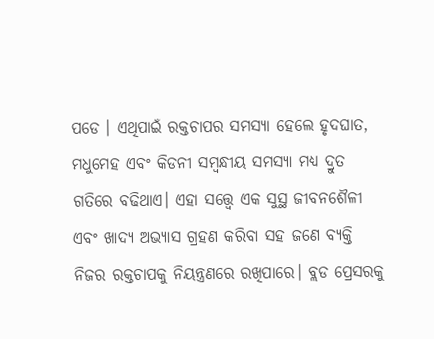ପଡେ । ଏଥିପାଇଁ ରକ୍ତଚାପର ସମସ୍ୟା ହେଲେ ହୃଦଘାତ, ମଧୁମେହ ଏବଂ କିଡନୀ ସମ୍ବନ୍ଧୀୟ ସମସ୍ୟା ମଧ୍ୟ ଦ୍ରୁତ ଗତିରେ ବଢିଥାଏ। ଏହା ସତ୍ତ୍ବେ ଏକ ସୁସ୍ଥ ଜୀବନଶୈଳୀ ଏବଂ ଖାଦ୍ୟ ଅଭ୍ୟାସ ଗ୍ରହଣ କରିବା ସହ ଜଣେ ବ୍ୟକ୍ତି ନିଜର ରକ୍ତଚାପକୁ ନିୟନ୍ତ୍ରଣରେ ରଖିପାରେ। ବ୍ଲଡ ପ୍ରେସରକୁ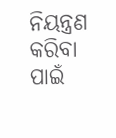ନିୟନ୍ତ୍ରଣ କରିବା ପାଇଁ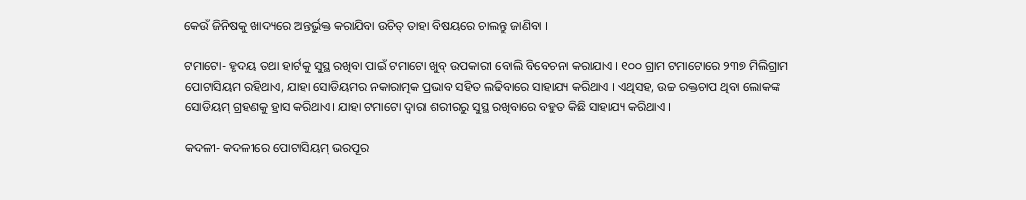କେଉଁ ଜିନିଷକୁ ଖାଦ୍ୟରେ ଅନ୍ତର୍ଭୁକ୍ତ କରାଯିବା ଉଚିତ୍ ତାହା ବିଷୟରେ ଚାଲନ୍ତୁ ଜାଣିବା ।

ଟମାଟୋ- ହୃଦୟ ତଥା ହାର୍ଟକୁ ସୁସ୍ଥ ରଖିବା ପାଇଁ ଟମାଟୋ ଖୁବ୍‌ ଉପକାରୀ ବୋଲି ବିବେଚନା କରାଯାଏ । ୧୦୦ ଗ୍ରାମ ଟମାଟୋରେ ୨୩୭ ମିଲିଗ୍ରାମ ପୋଟାସିୟମ ରହିଥାଏ, ଯାହା ସୋଡିୟମର ନକାରାତ୍ମକ ପ୍ରଭାବ ସହିତ ଲଢିବାରେ ସାହାଯ୍ୟ କରିଥାଏ । ଏଥିସହ, ଉଚ୍ଚ ରକ୍ତଚାପ ଥିବା ଲୋକଙ୍କ ସୋଡିୟମ୍ ଗ୍ରହଣକୁ ହ୍ରାସ କରିଥାଏ। ଯାହା ଟମାଟୋ ଦ୍ବାରା ଶରୀରରୁ ସୁସ୍ଥ ରଖିବାରେ ବହୁତ କିଛି ସାହାଯ୍ୟ କରିଥାଏ ।

କଦଳୀ- କଦଳୀରେ ପୋଟାସିୟମ୍ ଭରପୂର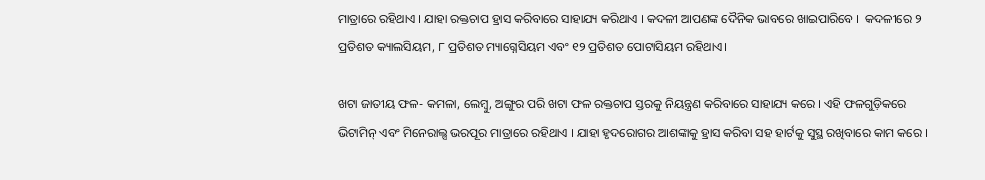ମାତ୍ରାରେ ରହିଥାଏ । ଯାହା ରକ୍ତଚାପ ହ୍ରାସ କରିବାରେ ସାହାଯ୍ୟ କରିଥାଏ । କଦଳୀ ଆପଣଙ୍କ ଦୈନିକ ଭାବରେ ଖାଇପାରିବେ ।  କଦଳୀରେ ୨ ପ୍ରତିଶତ କ୍ୟାଲସିୟମ, ୮ ପ୍ରତିଶତ ମ୍ୟାଗ୍ନେସିୟମ ଏବଂ ୧୨ ପ୍ରତିଶତ ପୋଟାସିୟମ ରହିଥାଏ।

ଖଟା ଜାତୀୟ ଫଳ- କମଳା, ଲେମ୍ବୁ, ଅଙ୍ଗୁର ପରି ଖଟା ଫଳ ରକ୍ତଚାପ ସ୍ତରକୁ ନିୟନ୍ତ୍ରଣ କରିବାରେ ସାହାଯ୍ୟ କରେ । ଏହି ଫଳଗୁଡ଼ିକରେ ଭିଟାମିନ୍ ଏବଂ ମିନେରାଲ୍ସ ଭରପୂର ମାତ୍ରାରେ ରହିଥାଏ । ଯାହା ହୃଦରୋଗର ଆଶଙ୍କାକୁ ହ୍ରାସ କରିବା ସହ ହାର୍ଟକୁ ସୁସ୍ଥ ରଖିବାରେ କାମ କରେ ।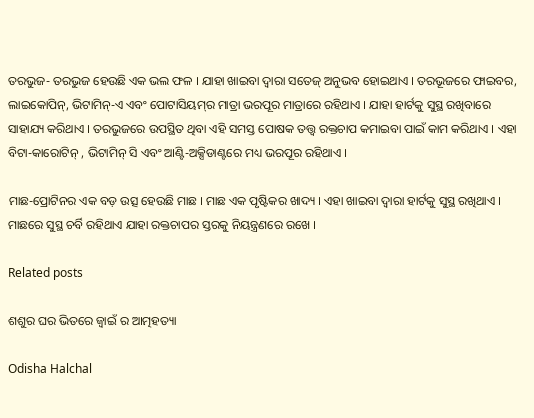ତରଭୁଜ- ତରଭୁଜ ହେଉଛି ଏକ ଭଲ ଫଳ । ଯାହା ଖାଇବା ଦ୍ବାରା ସତେଜ୍‌ ଅନୁଭବ ହୋଇଥାଏ । ତରଭୂଜରେ ଫାଇବର, ଲାଇକୋପିନ୍, ଭିଟାମିନ୍-ଏ ଏବଂ ପୋଟାସିୟମ୍‌ର ମାତ୍ରା ଭରପୂର ମାତ୍ରାରେ ରହିଥାଏ । ଯାହା ହାର୍ଟକୁ ସୁସ୍ଥ ରଖିବାରେ ସାହାଯ୍ୟ କରିଥାଏ । ତରଭୁଜରେ ଉପସ୍ଥିତ ଥିବା ଏହି ସମସ୍ତ ପୋଷକ ତତ୍ତ୍ୱ ରକ୍ତଚାପ କମାଇବା ପାଇଁ କାମ କରିଥାଏ । ଏହା ବିଟା-କାରୋଟିନ୍ , ଭିଟାମିନ୍ ସି ଏବଂ ଆଣ୍ଟି-ଅକ୍ସିଡାଣ୍ଟରେ ମଧ୍ୟ ଭରପୂର ରହିଥାଏ ।

ମାଛ-ପ୍ରୋଟିନର ଏକ ବଡ଼ ଉତ୍ସ ହେଉଛି ମାଛ । ମାଛ ଏକ ପୃଷ୍ଟିକର ଖାଦ୍ୟ । ଏହା ଖାଇବା ଦ୍ବାରା ହାର୍ଟକୁ ସୁସ୍ଥ ରଖିଥାଏ । ମାଛରେ ସୁସ୍ଥ ଚର୍ବି ରହିଥାଏ ଯାହା ରକ୍ତଚାପର ସ୍ତରକୁ ନିୟନ୍ତ୍ରଣରେ ରଖେ ।

Related posts

ଶଶୁର ଘର ଭିତରେ ଜ୍ୱାଇଁ ର ଆତ୍ମହତ୍ୟା

Odisha Halchal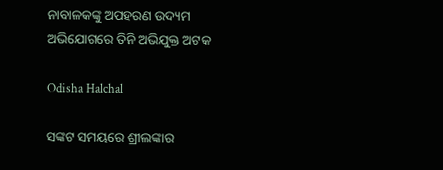ନାବାଳକଙ୍କୁ ଅପହରଣ ଉଦ୍ୟମ ଅଭିଯୋଗରେ ତିନି ଅଭିଯୁକ୍ତ ଅଟକ

Odisha Halchal

ସଙ୍କଟ ସମୟରେ ଶ୍ରୀଲଙ୍କାର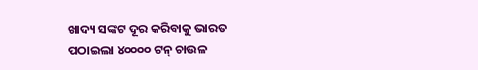ଖାଦ୍ୟ ସଙ୍କଟ ଦୂର କରିବାକୁ ଭାରତ ପଠାଇଲା ୪୦୦୦୦ ଟନ୍ ଚାଉଳ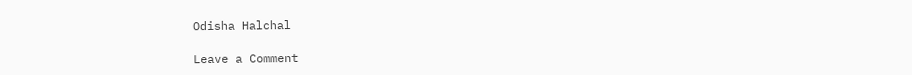Odisha Halchal

Leave a Comment